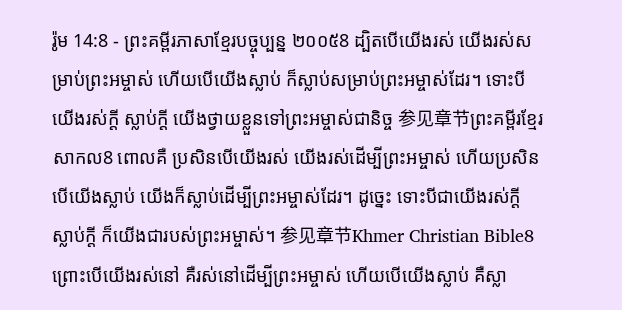រ៉ូម 14:8 - ព្រះគម្ពីរភាសាខ្មែរបច្ចុប្បន្ន ២០០៥8 ដ្បិតបើយើងរស់ យើងរស់សម្រាប់ព្រះអម្ចាស់ ហើយបើយើងស្លាប់ ក៏ស្លាប់សម្រាប់ព្រះអម្ចាស់ដែរ។ ទោះបីយើងរស់ក្ដី ស្លាប់ក្ដី យើងថ្វាយខ្លួនទៅព្រះអម្ចាស់ជានិច្ច 参见章节ព្រះគម្ពីរខ្មែរសាកល8 ពោលគឺ ប្រសិនបើយើងរស់ យើងរស់ដើម្បីព្រះអម្ចាស់ ហើយប្រសិនបើយើងស្លាប់ យើងក៏ស្លាប់ដើម្បីព្រះអម្ចាស់ដែរ។ ដូច្នេះ ទោះបីជាយើងរស់ក្ដី ស្លាប់ក្ដី ក៏យើងជារបស់ព្រះអម្ចាស់។ 参见章节Khmer Christian Bible8 ព្រោះបើយើងរស់នៅ គឺរស់នៅដើម្បីព្រះអម្ចាស់ ហើយបើយើងស្លាប់ គឺស្លា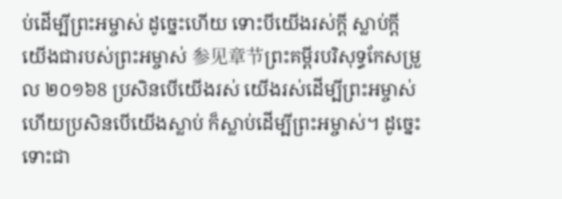ប់ដើម្បីព្រះអម្ចាស់ ដូច្នេះហើយ ទោះបីយើងរស់ក្ដី ស្លាប់ក្ដី យើងជារបស់ព្រះអម្ចាស់ 参见章节ព្រះគម្ពីរបរិសុទ្ធកែសម្រួល ២០១៦8 ប្រសិនបើយើងរស់ យើងរស់ដើម្បីព្រះអម្ចាស់ ហើយប្រសិនបើយើងស្លាប់ ក៏ស្លាប់ដើម្បីព្រះអម្ចាស់។ ដូច្នេះ ទោះជា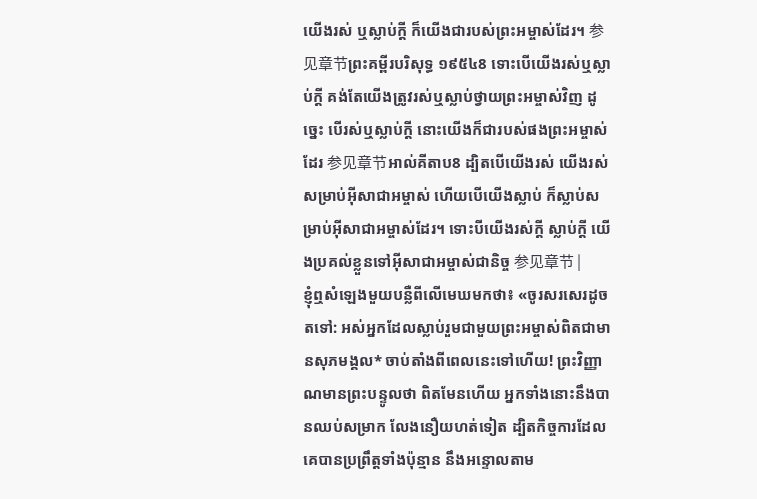យើងរស់ ឬស្លាប់ក្ដី ក៏យើងជារបស់ព្រះអម្ចាស់ដែរ។ 参见章节ព្រះគម្ពីរបរិសុទ្ធ ១៩៥៤8 ទោះបើយើងរស់ឬស្លាប់ក្តី គង់តែយើងត្រូវរស់ឬស្លាប់ថ្វាយព្រះអម្ចាស់វិញ ដូច្នេះ បើរស់ឬស្លាប់ក្តី នោះយើងក៏ជារបស់ផងព្រះអម្ចាស់ដែរ 参见章节អាល់គីតាប8 ដ្បិតបើយើងរស់ យើងរស់សម្រាប់អ៊ីសាជាអម្ចាស់ ហើយបើយើងស្លាប់ ក៏ស្លាប់សម្រាប់អ៊ីសាជាអម្ចាស់ដែរ។ ទោះបីយើងរស់ក្ដី ស្លាប់ក្ដី យើងប្រគល់ខ្លួនទៅអ៊ីសាជាអម្ចាស់ជានិច្ច 参见章节 |
ខ្ញុំឮសំឡេងមួយបន្លឺពីលើមេឃមកថា៖ «ចូរសរសេរដូចតទៅ: អស់អ្នកដែលស្លាប់រួមជាមួយព្រះអម្ចាស់ពិតជាមានសុភមង្គល* ចាប់តាំងពីពេលនេះទៅហើយ! ព្រះវិញ្ញាណមានព្រះបន្ទូលថា ពិតមែនហើយ អ្នកទាំងនោះនឹងបានឈប់សម្រាក លែងនឿយហត់ទៀត ដ្បិតកិច្ចការដែលគេបានប្រព្រឹត្តទាំងប៉ុន្មាន នឹងអន្ទោលតាម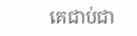គេជាប់ជា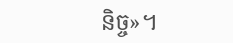និច្ច»។